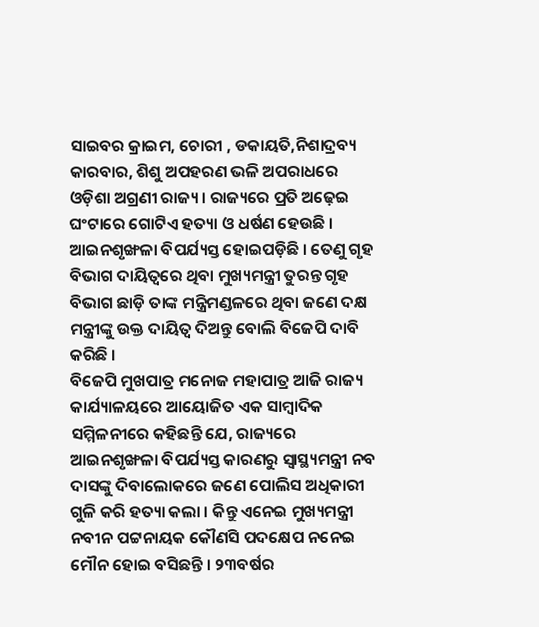ସାଇବର କ୍ରାଇମ, ଚୋରୀ , ଡକାୟତି,ନିଶାଦ୍ରବ୍ୟ କାରବାର, ଶିଶୁ ଅପହରଣ ଭଳି ଅପରାଧରେ ଓଡ଼ିଶା ଅଗ୍ରଣୀ ରାଜ୍ୟ । ରାଜ୍ୟରେ ପ୍ରତି ଅଢ଼େଇ ଘଂଟାରେ ଗୋଟିଏ ହତ୍ୟା ଓ ଧର୍ଷଣ ହେଉଛି । ଆଇନଶୃଙ୍ଖଳା ବିପର୍ଯ୍ୟସ୍ତ ହୋଇପଡ଼ିଛି । ତେଣୁ ଗୃହ ବିଭାଗ ଦାୟିତ୍ୱରେ ଥିବା ମୁଖ୍ୟମନ୍ତ୍ରୀ ତୁରନ୍ତ ଗୃହ ବିଭାଗ ଛାଡ଼ି ତାଙ୍କ ମନ୍ତ୍ରିମଣ୍ଡଳରେ ଥିବା ଜଣେ ଦକ୍ଷ ମନ୍ତ୍ରୀଙ୍କୁ ଉକ୍ତ ଦାୟିତ୍ୱ ଦିଅନ୍ତୁ ବୋଲି ବିଜେପି ଦାବି କରିଛି ।
ବିଜେପି ମୁଖପାତ୍ର ମନୋଜ ମହାପାତ୍ର ଆଜି ରାଜ୍ୟ କାର୍ଯ୍ୟାଳୟରେ ଆୟୋଜିତ ଏକ ସାମ୍ବାଦିକ ସମ୍ମିଳନୀରେ କହିଛନ୍ତି ଯେ, ରାଜ୍ୟରେ ଆଇନଶୃଙ୍ଖଳା ବିପର୍ଯ୍ୟସ୍ତ କାରଣରୁ ସ୍ୱାସ୍ଥ୍ୟମନ୍ତ୍ରୀ ନବ ଦାସଙ୍କୁ ଦିବାଲୋକରେ ଜଣେ ପୋଲିସ ଅଧିକାରୀ ଗୁଳି କରି ହତ୍ୟା କଲା । କିନ୍ତୁ ଏନେଇ ମୁଖ୍ୟମନ୍ତ୍ରୀ ନବୀନ ପଟ୍ଟନାୟକ କୌଣସି ପଦକ୍ଷେପ ନନେଇ ମୌନ ହୋଇ ବସିଛନ୍ତି । ୨୩ବର୍ଷର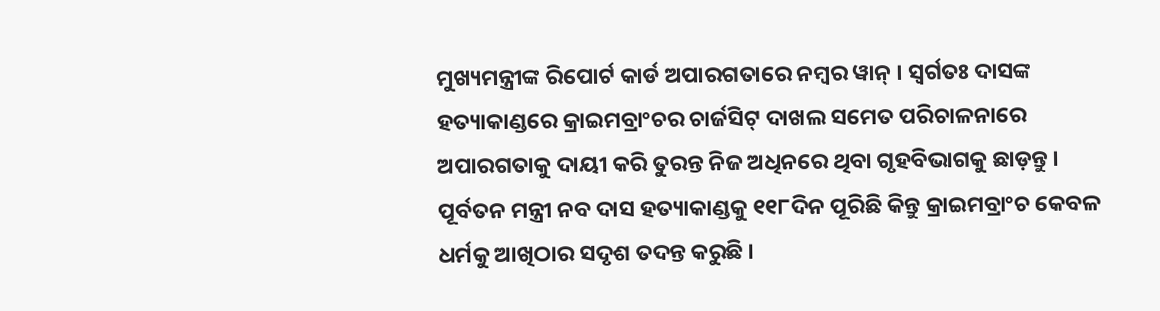ମୁଖ୍ୟମନ୍ତ୍ରୀଙ୍କ ରିପୋର୍ଟ କାର୍ଡ ଅପାରଗତାରେ ନମ୍ବର ୱାନ୍ । ସ୍ୱର୍ଗତଃ ଦାସଙ୍କ ହତ୍ୟାକାଣ୍ଡରେ କ୍ରାଇମବ୍ରାଂଚର ଚାର୍ଜସିଟ୍ ଦାଖଲ ସମେତ ପରିଚାଳନାରେ ଅପାରଗତାକୁ ଦାୟୀ କରି ତୁରନ୍ତ ନିଜ ଅଧିନରେ ଥିବା ଗୃହବିଭାଗକୁ ଛାଡ଼ନ୍ତୁ ।
ପୂର୍ବତନ ମନ୍ତ୍ରୀ ନବ ଦାସ ହତ୍ୟାକାଣ୍ଡକୁ ୧୧୮ଦିନ ପୂରିଛି କିନ୍ତୁ କ୍ରାଇମବ୍ରାଂଚ କେବଳ ଧର୍ମକୁ ଆଖିଠାର ସଦୃଶ ତଦନ୍ତ କରୁଛି ।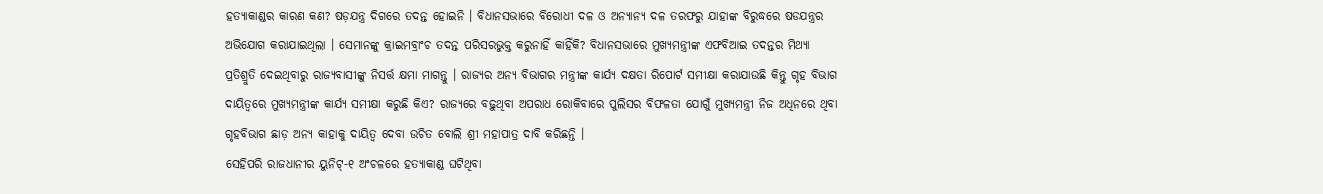ହତ୍ୟାକାଣ୍ଡର କାରଣ କଣ? ଷଡ଼ଯନ୍ତ୍ର ଦିଗରେ ତଦନ୍ତ ହୋଇନି । ବିଧାନସଭାରେ ବିରୋଧୀ ଦଳ ଓ ଅନ୍ୟାନ୍ୟ ଦଳ ତରଫରୁ ଯାହାଙ୍କ ବିରୁଦ୍ଧରେ ଷଡଯନ୍ତ୍ରର ଅଭିଯୋଗ କରାଯାଇଥିଲା । ସେମାନଙ୍କୁ କ୍ରାଇମବ୍ରାଂଚ ତଦନ୍ତ ପରିସରଭୁକ୍ତ କରୁନାହିଁ କାହିଁକି? ବିଧାନସଭାରେ ମୁଖ୍ୟମନ୍ତ୍ରୀଙ୍କ ଏଫବିଆଇ ତଦନ୍ତର ମିଥ୍ୟା ପ୍ରତିଶ୍ରୁତି ଦେଇଥିବାରୁ ରାଜ୍ୟବାସୀଙ୍କୁ ନିସର୍ତ୍ତ କ୍ଷମା ମାଗନ୍ତୁ । ରାଜ୍ୟର ଅନ୍ୟ ବିଭାଗର ମନ୍ତ୍ରୀଙ୍କ କାର୍ଯ୍ୟ ଦକ୍ଷତା ରିପୋର୍ଟ ସମୀକ୍ଷା କରାଯାଉଛି କିନ୍ତୁ ଗୃହ ବିଭାଗ ଦାୟିତ୍ୱରେ ମୁଖ୍ୟମନ୍ତ୍ରୀଙ୍କ କାର୍ଯ୍ୟ ସମୀକ୍ଷା କରୁଛି କିଏ? ରାଜ୍ୟରେ ବଢ଼ୁଥିବା ଅପରାଧ ରୋକିବାରେ ପୁଲିସର ବିଫଳତା ଯୋଗୁଁ ମୁଖ୍ୟମନ୍ତ୍ରୀ ନିଜ ଅଧିନରେ ଥିବା ଗୃହବିଭାଗ ଛାଡ଼ ଅନ୍ୟ କାହାକୁ ଦାୟିତ୍ୱ ଦେବା ଉଚିତ ବୋଲି ଶ୍ରୀ ମହାପାତ୍ର ଦାବି କରିଛନ୍ତି ।
ସେହିପରି ରାଜଧାନୀର ୟୁନିଟ୍-୧ ଅଂଚଳରେ ହତ୍ୟାକାଣ୍ଡ ଘଟିଥିବା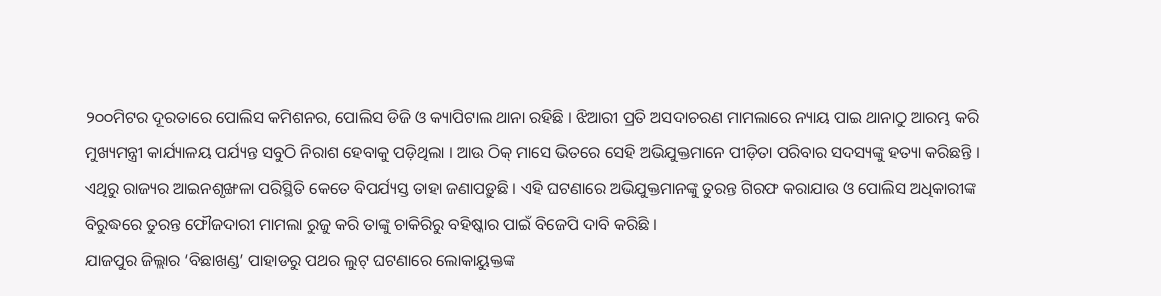୨୦୦ମିଟର ଦୂରତାରେ ପୋଲିସ କମିଶନର, ପୋଲିସ ଡିଜି ଓ କ୍ୟାପିଟାଲ ଥାନା ରହିଛି । ଝିଆରୀ ପ୍ରତି ଅସଦାଚରଣ ମାମଲାରେ ନ୍ୟାୟ ପାଇ ଥାନାଠୁ ଆରମ୍ଭ କରି ମୁଖ୍ୟମନ୍ତ୍ରୀ କାର୍ଯ୍ୟାଳୟ ପର୍ଯ୍ୟନ୍ତ ସବୁଠି ନିରାଶ ହେବାକୁ ପଡ଼ିଥିଲା । ଆଉ ଠିକ୍ ମାସେ ଭିତରେ ସେହି ଅଭିଯୁକ୍ତମାନେ ପୀଡ଼ିତା ପରିବାର ସଦସ୍ୟଙ୍କୁ ହତ୍ୟା କରିଛନ୍ତି । ଏଥିରୁ ରାଜ୍ୟର ଆଇନଶୃଙ୍ଖଳା ପରିସ୍ଥିତି କେତେ ବିପର୍ଯ୍ୟସ୍ତ ତାହା ଜଣାପଡ଼ୁଛି । ଏହି ଘଟଣାରେ ଅଭିଯୁକ୍ତମାନଙ୍କୁ ତୁରନ୍ତ ଗିରଫ କରାଯାଉ ଓ ପୋଲିସ ଅଧିକାରୀଙ୍କ ବିରୁଦ୍ଧରେ ତୁରନ୍ତ ଫୌଜଦାରୀ ମାମଲା ରୁଜୁ କରି ତାଙ୍କୁ ଚାକିରିରୁ ବହିଷ୍କାର ପାଇଁ ବିଜେପି ଦାବି କରିଛି ।
ଯାଜପୁର ଜିଲ୍ଲାର ‘ବିଛାଖଣ୍ଡ’ ପାହାଡରୁ ପଥର ଲୁଟ୍ ଘଟଣାରେ ଲୋକାୟୁକ୍ତଙ୍କ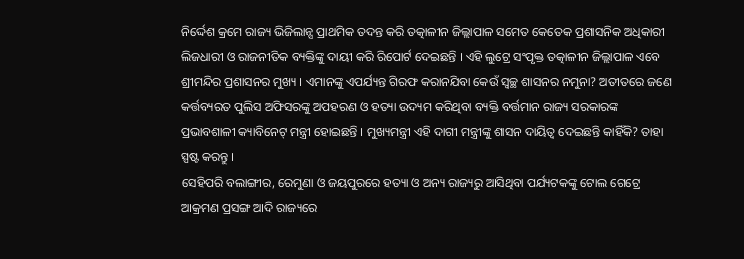ନିର୍ଦ୍ଦେଶ କ୍ରମେ ରାଜ୍ୟ ଭିଜିଲାନ୍ସ ପ୍ରାଥମିକ ତଦନ୍ତ କରି ତତ୍କାଳୀନ ଜିଲ୍ଲାପାଳ ସମେତ କେତେକ ପ୍ରଶାସନିକ ଅଧିକାରୀ ଲିଜଧାରୀ ଓ ରାଜନୀତିକ ବ୍ୟକ୍ତିଙ୍କୁ ଦାୟୀ କରି ରିପୋର୍ଟ ଦେଇଛନ୍ତି । ଏହି ଲୁଟ୍ରେ ସଂପୃକ୍ତ ତତ୍କାଳୀନ ଜିଲ୍ଲାପାଳ ଏବେ ଶ୍ରୀମନ୍ଦିର ପ୍ରଶାସନର ମୁଖ୍ୟ । ଏମାନଙ୍କୁ ଏପର୍ଯ୍ୟନ୍ତ ଗିରଫ କରାନଯିବା କେଉଁ ସ୍ୱଚ୍ଛ ଶାସନର ନମୁନା? ଅତୀତରେ ଜଣେ କର୍ତ୍ତବ୍ୟରତ ପୁଲିସ ଅଫିସରଙ୍କୁ ଅପହରଣ ଓ ହତ୍ୟା ଉଦ୍ୟମ କରିଥିବା ବ୍ୟକ୍ତି ବର୍ତ୍ତମାନ ରାଜ୍ୟ ସରକାରଙ୍କ ପ୍ରଭାବଶାଳୀ କ୍ୟାବିନେଟ୍ ମନ୍ତ୍ରୀ ହୋଇଛନ୍ତି । ମୁଖ୍ୟମନ୍ତ୍ରୀ ଏହି ଦାଗୀ ମନ୍ତ୍ରୀଙ୍କୁ ଶାସନ ଦାୟିତ୍ୱ ଦେଇଛନ୍ତି କାହିଁକି? ତାହା ସ୍ପଷ୍ଟ କରନ୍ତୁ ।
ସେହିପରି ବଲାଙ୍ଗୀର, ରେମୁଣା ଓ ଜୟପୁରରେ ହତ୍ୟା ଓ ଅନ୍ୟ ରାଜ୍ୟରୁ ଆସିଥିବା ପର୍ଯ୍ୟଟକଙ୍କୁ ଟୋଲ ଗେଟ୍ରେ ଆକ୍ରମଣ ପ୍ରସଙ୍ଗ ଆଦି ରାଜ୍ୟରେ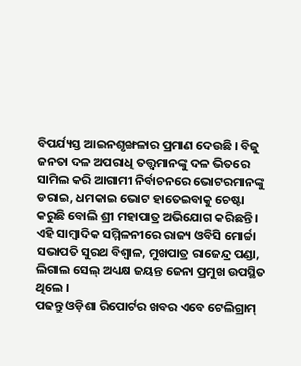ବିପର୍ଯ୍ୟସ୍ତ ଆଇନଶୃଙ୍ଖଳାର ପ୍ରମାଣ ଦେଉଛି । ବିଜୁ ଜନତା ଦଳ ଅପରାଧି ତତ୍ତ୍ୱମାନଙ୍କୁ ଦଳ ଭିତରେ ସାମିଲ କରି ଆଗାମୀ ନିର୍ବାଚନରେ ଭୋଟରମାନଙ୍କୁ ଡରାଇ, ଧମକାଇ ଭୋଟ ହାତେଇବାକୁ ଚେଷ୍ଟା କରୁଛି ବୋଲି ଶ୍ରୀ ମହାପାତ୍ର ଅଭିଯୋଗ କରିଛନ୍ତି ।
ଏହି ସାମ୍ବାଦିକ ସମ୍ମିଳନୀରେ ରାଜ୍ୟ ଓବିସି ମୋର୍ଚ୍ଚା ସଭାପତି ସୁରଥ ବିଶ୍ୱାଳ, ମୁଖପାତ୍ର ରାଜେନ୍ଦ୍ର ପଣ୍ଡା, ଲିଗାଲ ସେଲ୍ ଅଧ୍ୟକ୍ଷ ଜୟନ୍ତ ଜେନା ପ୍ରମୁଖ ଉପସ୍ଥିତ ଥିଲେ ।
ପଢନ୍ତୁ ଓଡ଼ିଶା ରିପୋର୍ଟର ଖବର ଏବେ ଟେଲିଗ୍ରାମ୍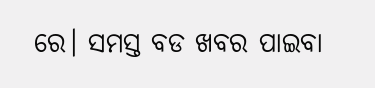ରେ। ସମସ୍ତ ବଡ ଖବର ପାଇବା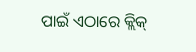ପାଇଁ ଏଠାରେ କ୍ଲିକ୍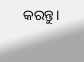କରନ୍ତୁ।